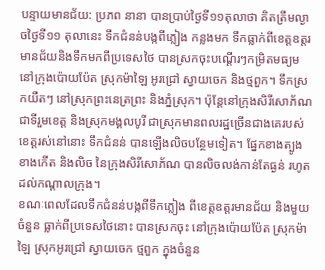បន្ទាយមានជ័យ: ប្រភព នានា បានប្រាប់ថ្ងៃទី១១តុលាថា គិតត្រឹមល្ងាចថ្ងៃទី១១ តុលានេះ ទឹកជំនន់បង្កពីភ្លៀង កន្លងមក ទឹកធ្លាក់ពីខេត្តឧត្តរមានជ័យនិងទឹកមកពីប្រទេសថៃ បានស្រកចុះបណ្ដើរៗកម្រិតមធ្យមនៅក្រុងប៉ោយប៉ែត ស្រុកម៉ាឡៃ អូរជ្រៅ ស្វាយចេក និងថ្មពួក។ ទឹកស្រកយឺតៗ នៅស្រុកព្រះនេត្រព្រះ និងភ្នំស្រុក។ ប៉ុន្តែនៅក្រុងសិរីសោភ័ណ ជាទីរួមខេត្ត និងស្រុកមង្គលបូរី ជាស្រុកមានពលរដ្ឋច្រើនជាងគេរបស់ខេត្តរស់នៅនោះ ទឹកជំនន់ បានឡើងលិចបន្ថែមទៀត។ ផ្នែកខាងត្បូង ខាងកើត និងលិច នៃក្រុងសិរីសោភ័ណ បានលិចលង់កាន់តែធ្ងន់ រហូតដល់កណ្ដាលក្រុង។
ខណៈពេលដែលទឹកជំនន់បង្កពីទឹកភ្លៀង ពីខេត្តឧត្តរមានជ័យ និងមួយចំនួន ធ្លាក់ពីប្រទេសថៃនោះ បានស្រកចុះ នៅក្រុងប៉ោយប៉ែត ស្រុកម៉ាឡៃ ស្រុកអូរជ្រៅ ស្វាយចេក ថ្មពួក ក្នុងចំនួន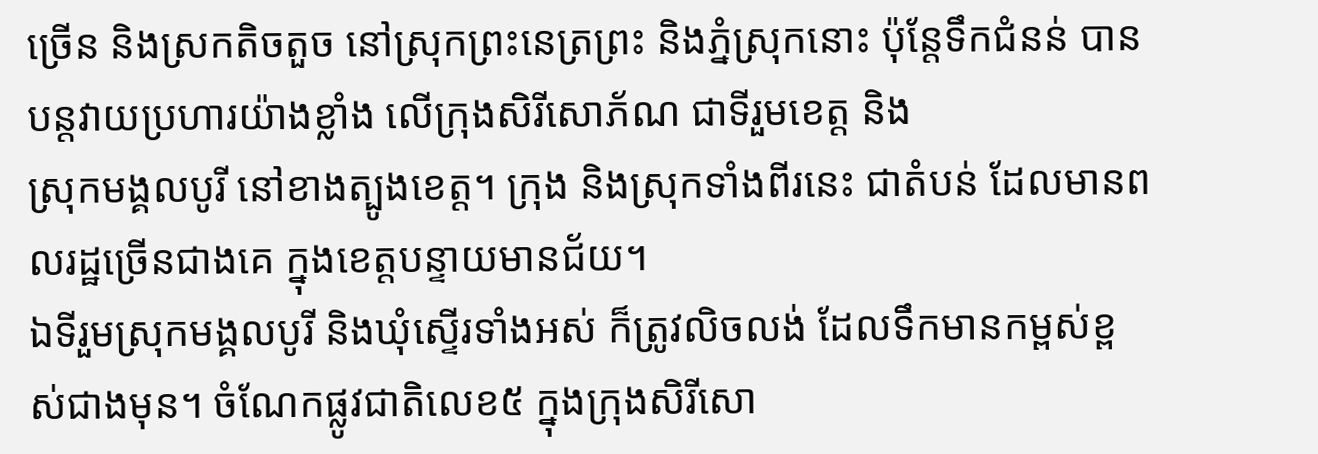ច្រើន និងស្រកតិចតួច នៅស្រុកព្រះនេត្រព្រះ និងភ្នំស្រុកនោះ ប៉ុន្តែទឹកជំនន់ បានបន្តវាយប្រហារយ៉ាងខ្លាំង លើក្រុងសិរីសោភ័ណ ជាទីរួមខេត្ត និង
ស្រុកមង្គលបូរី នៅខាងត្បូងខេត្ត។ ក្រុង និងស្រុកទាំងពីរនេះ ជាតំបន់ ដែលមានពលរដ្ឋច្រើនជាងគេ ក្នុងខេត្តបន្ទាយមានជ័យ។
ឯទីរួមស្រុកមង្គលបូរី និងឃុំស្ទើរទាំងអស់ ក៏ត្រូវលិចលង់ ដែលទឹកមានកម្ពស់ខ្ពស់ជាងមុន។ ចំណែកផ្លូវជាតិលេខ៥ ក្នុងក្រុងសិរីសោ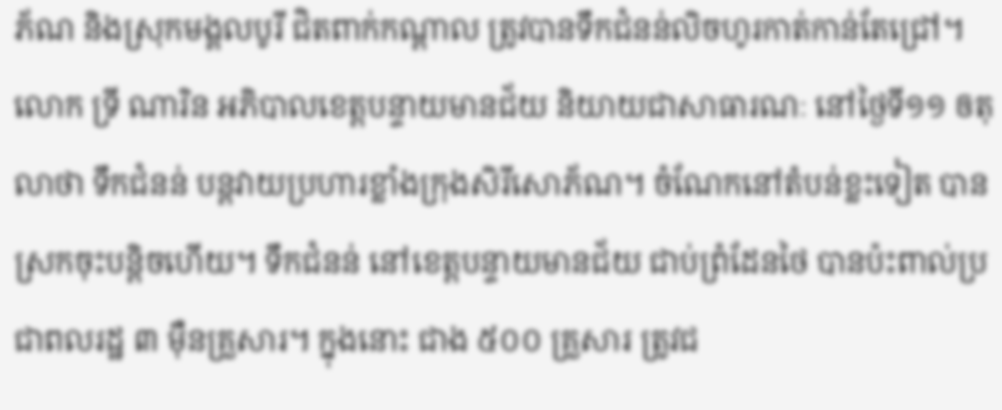ភ័ណ និងស្រុកមង្គលបូរី ជិតពាក់កណ្ដាល ត្រូវបានទឹកជំនន់លិចហូរកាត់កាន់តែជ្រៅ។
លោក ទ្រី ណារិន អភិបាលខេត្តបន្ទាយមានជ័យ និយាយជាសាធារណៈ នៅថ្ងៃទី១១ ឲតុលាថា ទឹកជំនន់ បន្តវាយប្រហារខ្លាំងក្រុងសិរីសោភ័ណ។ ចំណែកនៅតំបន់ខ្លះទៀត បានស្រកចុះបន្តិចហើយ។ ទឹកជំនន់ នៅខេត្តបន្ទាយមានជ័យ ជាប់ព្រំដែនថៃ បានប៉ះពាល់ប្រជាពលរដ្ឋ ៣ ម៉ឺនគ្រួសារ។ ក្នុងនោះ ជាង ៥០០ គ្រួសារ ត្រូវជ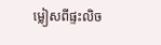ម្លៀសពីផ្ទះលិច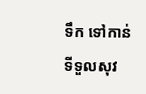ទឹក ទៅកាន់ទីទួលសុវ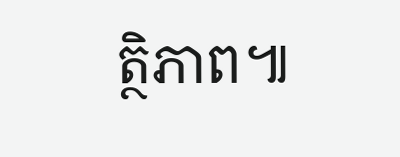ត្ថិភាព៕